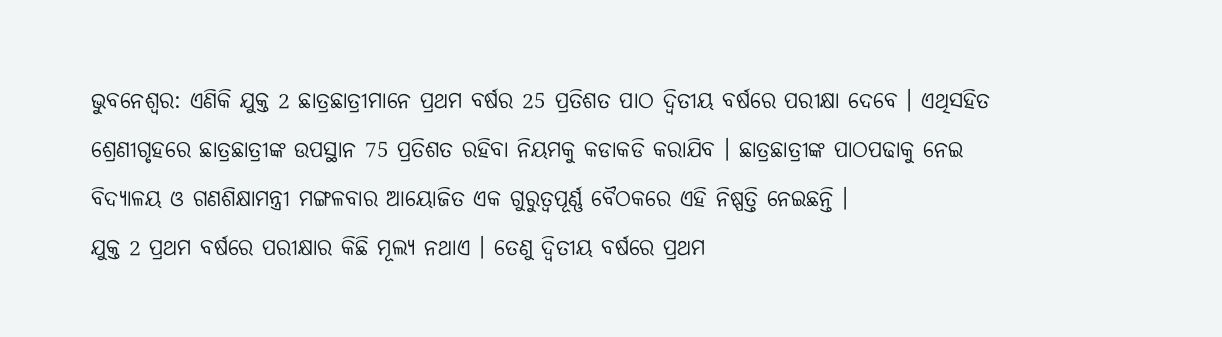ଭୁବନେଶ୍ବର: ଏଣିକି ଯୁକ୍ତ 2 ଛାତ୍ରଛାତ୍ରୀମାନେ ପ୍ରଥମ ବର୍ଷର 25 ପ୍ରତିଶତ ପାଠ ଦ୍ବିତୀୟ ବର୍ଷରେ ପରୀକ୍ଷା ଦେବେ । ଏଥିସହିତ ଶ୍ରେଣୀଗୃହରେ ଛାତ୍ରଛାତ୍ରୀଙ୍କ ଉପସ୍ଥାନ 75 ପ୍ରତିଶତ ରହିବା ନିୟମକୁ କଡାକଡି କରାଯିବ । ଛାତ୍ରଛାତ୍ରୀଙ୍କ ପାଠପଢାକୁ ନେଇ ବିଦ୍ୟାଳୟ ଓ ଗଣଶିକ୍ଷାମନ୍ତ୍ରୀ ମଙ୍ଗଳବାର ଆୟୋଜିତ ଏକ ଗୁରୁତ୍ବପୂର୍ଣ୍ଣ ବୈଠକରେ ଏହି ନିଷ୍ପତ୍ତି ନେଇଛନ୍ତି ।
ଯୁକ୍ତ 2 ପ୍ରଥମ ବର୍ଷରେ ପରୀକ୍ଷାର କିଛି ମୂଲ୍ୟ ନଥାଏ । ତେଣୁ ଦ୍ବିତୀୟ ବର୍ଷରେ ପ୍ରଥମ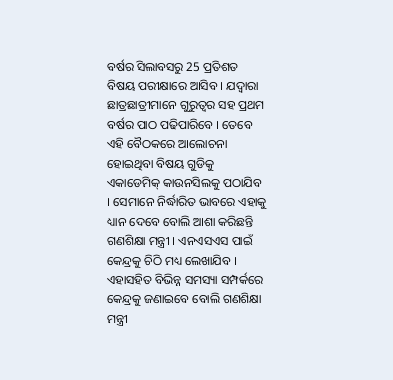ବର୍ଷର ସିଲାବସରୁ 25 ପ୍ରତିଶତ ବିଷୟ ପରୀକ୍ଷାରେ ଆସିବ । ଯଦ୍ବାରା ଛାତ୍ରଛାତ୍ରୀମାନେ ଗୁରୁତ୍ବର ସହ ପ୍ରଥମ ବର୍ଷର ପାଠ ପଢିପାରିବେ । ତେବେ ଏହି ବୈଠକରେ ଆଲୋଚନା ହୋଇଥିବା ବିଷୟ ଗୁଡିକୁ ଏକାଡେମିକ୍ କାଉନସିଲକୁ ପଠାଯିବ । ସେମାନେ ନିର୍ଦ୍ଧାରିତ ଭାବରେ ଏହାକୁ ଧ୍ୟାନ ଦେବେ ବୋଲି ଆଶା କରିଛନ୍ତି ଗଣଶିକ୍ଷା ମନ୍ତ୍ରୀ । ଏନଏସଏସ ପାଇଁ କେନ୍ଦ୍ରକୁ ଚିଠି ମଧ୍ୟ ଲେଖାଯିବ । ଏହାସହିତ ବିଭିନ୍ନ ସମସ୍ୟା ସମ୍ପର୍କରେ କେନ୍ଦ୍ରକୁ ଜଣାଇବେ ବୋଲି ଗଣଶିକ୍ଷା ମନ୍ତ୍ରୀ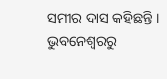ସମୀର ଦାସ କହିଛନ୍ତି ।
ଭୁବନେଶ୍ବରରୁ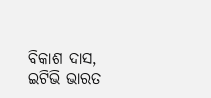ବିକାଶ ଦାସ, ଇଟିଭି ଭାରତ